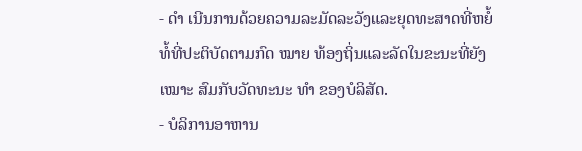- ດຳ ເນີນການດ້ວຍຄວາມລະມັດລະວັງແລະຍຸດທະສາດທີ່ຫຍໍ້ທໍ້ທີ່ປະຕິບັດຕາມກົດ ໝາຍ ທ້ອງຖິ່ນແລະລັດໃນຂະນະທີ່ຍັງ ເໝາະ ສົມກັບວັດທະນະ ທຳ ຂອງບໍລິສັດ.
- ບໍລິການອາຫານ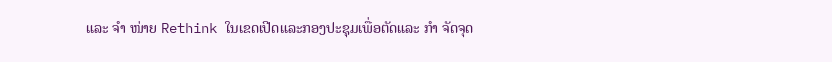ແລະ ຈຳ ໜ່າຍ Rethink ໃນເຂດເປີດແລະກອງປະຊຸມເພື່ອຕັດແລະ ກຳ ຈັດຈຸດ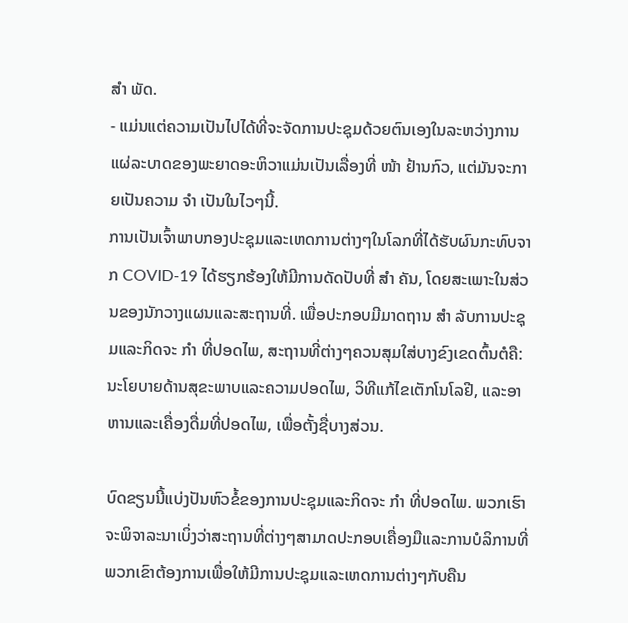ສຳ ພັດ.
- ແມ່ນແຕ່ຄວາມເປັນໄປໄດ້ທີ່ຈະຈັດການປະຊຸມດ້ວຍຕົນເອງໃນລະຫວ່າງການແຜ່ລະບາດຂອງພະຍາດອະຫິວາແມ່ນເປັນເລື່ອງທີ່ ໜ້າ ຢ້ານກົວ, ແຕ່ມັນຈະກາຍເປັນຄວາມ ຈຳ ເປັນໃນໄວໆນີ້.
ການເປັນເຈົ້າພາບກອງປະຊຸມແລະເຫດການຕ່າງໆໃນໂລກທີ່ໄດ້ຮັບຜົນກະທົບຈາກ COVID-19 ໄດ້ຮຽກຮ້ອງໃຫ້ມີການດັດປັບທີ່ ສຳ ຄັນ, ໂດຍສະເພາະໃນສ່ວນຂອງນັກວາງແຜນແລະສະຖານທີ່. ເພື່ອປະກອບມີມາດຖານ ສຳ ລັບການປະຊຸມແລະກິດຈະ ກຳ ທີ່ປອດໄພ, ສະຖານທີ່ຕ່າງໆຄວນສຸມໃສ່ບາງຂົງເຂດຕົ້ນຕໍຄື: ນະໂຍບາຍດ້ານສຸຂະພາບແລະຄວາມປອດໄພ, ວິທີແກ້ໄຂເຕັກໂນໂລຢີ, ແລະອາຫານແລະເຄື່ອງດື່ມທີ່ປອດໄພ, ເພື່ອຕັ້ງຊື່ບາງສ່ວນ.

ບົດຂຽນນີ້ແບ່ງປັນຫົວຂໍ້ຂອງການປະຊຸມແລະກິດຈະ ກຳ ທີ່ປອດໄພ. ພວກເຮົາຈະພິຈາລະນາເບິ່ງວ່າສະຖານທີ່ຕ່າງໆສາມາດປະກອບເຄື່ອງມືແລະການບໍລິການທີ່ພວກເຂົາຕ້ອງການເພື່ອໃຫ້ມີການປະຊຸມແລະເຫດການຕ່າງໆກັບຄືນ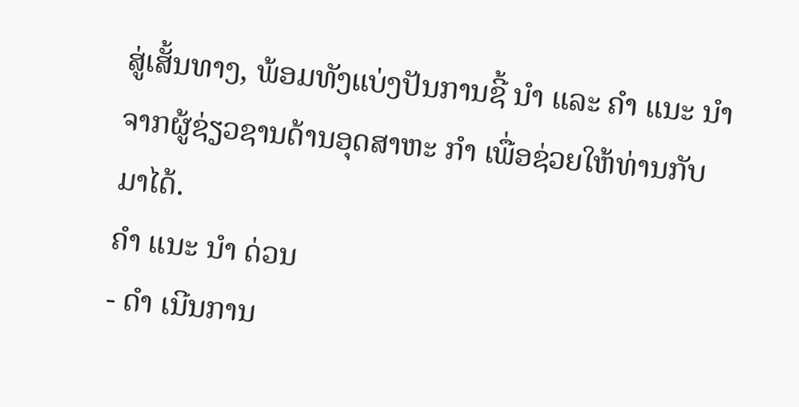ສູ່ເສັ້ນທາງ, ພ້ອມທັງແບ່ງປັນການຊີ້ ນຳ ແລະ ຄຳ ແນະ ນຳ ຈາກຜູ້ຊ່ຽວຊານດ້ານອຸດສາຫະ ກຳ ເພື່ອຊ່ວຍໃຫ້ທ່ານກັບມາໄດ້.
ຄຳ ແນະ ນຳ ດ່ວນ
- ດຳ ເນີນການ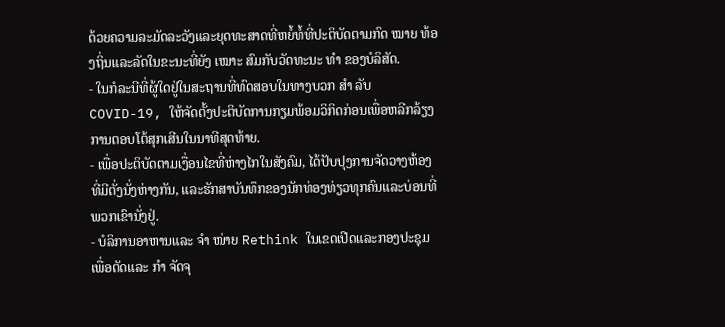ດ້ວຍຄວາມລະມັດລະວັງແລະຍຸດທະສາດທີ່ຫຍໍ້ທໍ້ທີ່ປະຕິບັດຕາມກົດ ໝາຍ ທ້ອງຖິ່ນແລະລັດໃນຂະນະທີ່ຍັງ ເໝາະ ສົມກັບວັດທະນະ ທຳ ຂອງບໍລິສັດ.
- ໃນກໍລະນີທີ່ຜູ້ໃດຢູ່ໃນສະຖານທີ່ທົດສອບໃນທາງບວກ ສຳ ລັບ COVID-19, ໃຫ້ຈັດຕັ້ງປະຕິບັດການກຽມພ້ອມວິກິດກ່ອນເພື່ອຫລີກລ້ຽງການຕອບໂຕ້ສຸກເສີນໃນນາທີສຸດທ້າຍ.
- ເພື່ອປະຕິບັດຕາມເງື່ອນໄຂທີ່ຫ່າງໄກໃນສັງຄົມ, ໄດ້ປັບປຸງການຈັດວາງຫ້ອງທີ່ມີຕັ່ງນັ່ງຫ່າງກັນ, ແລະຮັກສາບັນທຶກຂອງນັກທ່ອງທ່ຽວທຸກຄົນແລະບ່ອນທີ່ພວກເຂົານັ່ງຢູ່.
- ບໍລິການອາຫານແລະ ຈຳ ໜ່າຍ Rethink ໃນເຂດເປີດແລະກອງປະຊຸມເພື່ອຕັດແລະ ກຳ ຈັດຈຸ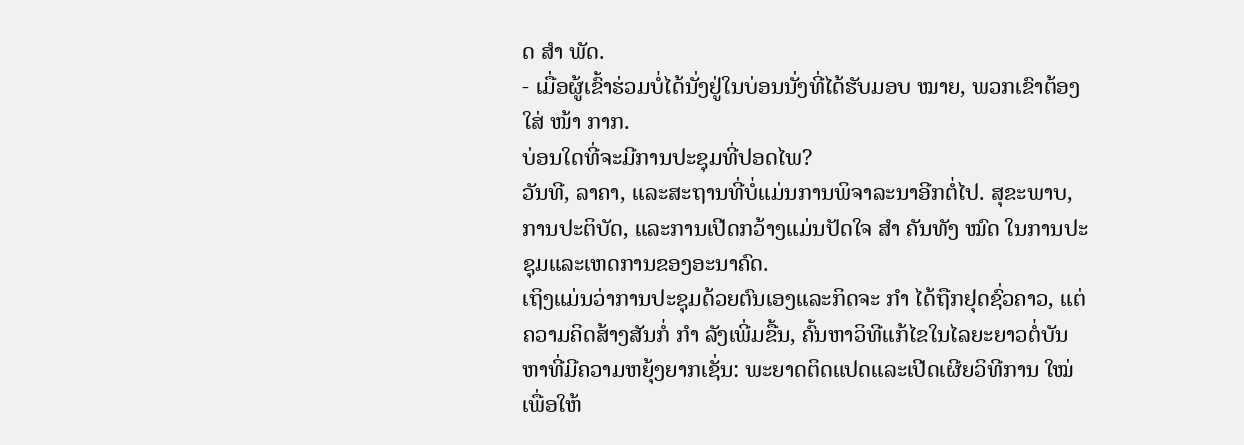ດ ສຳ ພັດ.
- ເມື່ອຜູ້ເຂົ້າຮ່ວມບໍ່ໄດ້ນັ່ງຢູ່ໃນບ່ອນນັ່ງທີ່ໄດ້ຮັບມອບ ໝາຍ, ພວກເຂົາຕ້ອງໃສ່ ໜ້າ ກາກ.
ບ່ອນໃດທີ່ຈະມີການປະຊຸມທີ່ປອດໄພ?
ວັນທີ, ລາຄາ, ແລະສະຖານທີ່ບໍ່ແມ່ນການພິຈາລະນາອີກຕໍ່ໄປ. ສຸຂະພາບ, ການປະຕິບັດ, ແລະການເປີດກວ້າງແມ່ນປັດໃຈ ສຳ ຄັນທັງ ໝົດ ໃນການປະຊຸມແລະເຫດການຂອງອະນາຄົດ.
ເຖິງແມ່ນວ່າການປະຊຸມດ້ວຍຕົນເອງແລະກິດຈະ ກຳ ໄດ້ຖືກຢຸດຊົ່ວຄາວ, ແຕ່ຄວາມຄິດສ້າງສັນກໍ່ ກຳ ລັງເພີ່ມຂື້ນ, ຄົ້ນຫາວິທີແກ້ໄຂໃນໄລຍະຍາວຕໍ່ບັນຫາທີ່ມີຄວາມຫຍຸ້ງຍາກເຊັ່ນ: ພະຍາດຕິດແປດແລະເປີດເຜີຍວິທີການ ໃໝ່ ເພື່ອໃຫ້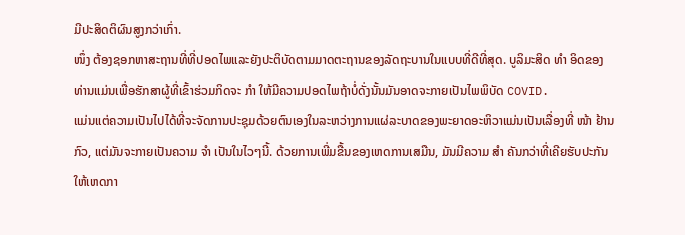ມີປະສິດຕິຜົນສູງກວ່າເກົ່າ.
ໜຶ່ງ ຕ້ອງຊອກຫາສະຖານທີ່ທີ່ປອດໄພແລະຍັງປະຕິບັດຕາມມາດຕະຖານຂອງລັດຖະບານໃນແບບທີ່ດີທີ່ສຸດ. ບູລິມະສິດ ທຳ ອິດຂອງທ່ານແມ່ນເພື່ອຮັກສາຜູ້ທີ່ເຂົ້າຮ່ວມກິດຈະ ກຳ ໃຫ້ມີຄວາມປອດໄພຖ້າບໍ່ດັ່ງນັ້ນມັນອາດຈະກາຍເປັນໄພພິບັດ COVID.
ແມ່ນແຕ່ຄວາມເປັນໄປໄດ້ທີ່ຈະຈັດການປະຊຸມດ້ວຍຕົນເອງໃນລະຫວ່າງການແຜ່ລະບາດຂອງພະຍາດອະຫິວາແມ່ນເປັນເລື່ອງທີ່ ໜ້າ ຢ້ານກົວ, ແຕ່ມັນຈະກາຍເປັນຄວາມ ຈຳ ເປັນໃນໄວໆນີ້. ດ້ວຍການເພີ່ມຂື້ນຂອງເຫດການເສມືນ, ມັນມີຄວາມ ສຳ ຄັນກວ່າທີ່ເຄີຍຮັບປະກັນໃຫ້ເຫດກາ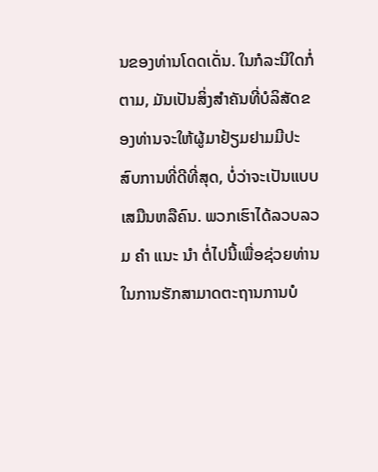ນຂອງທ່ານໂດດເດັ່ນ. ໃນກໍລະນີໃດກໍ່ຕາມ, ມັນເປັນສິ່ງສໍາຄັນທີ່ບໍລິສັດຂອງທ່ານຈະໃຫ້ຜູ້ມາຢ້ຽມຢາມມີປະສົບການທີ່ດີທີ່ສຸດ, ບໍ່ວ່າຈະເປັນແບບເສມືນຫລືຄົນ. ພວກເຮົາໄດ້ລວບລວມ ຄຳ ແນະ ນຳ ຕໍ່ໄປນີ້ເພື່ອຊ່ວຍທ່ານໃນການຮັກສາມາດຕະຖານການບໍ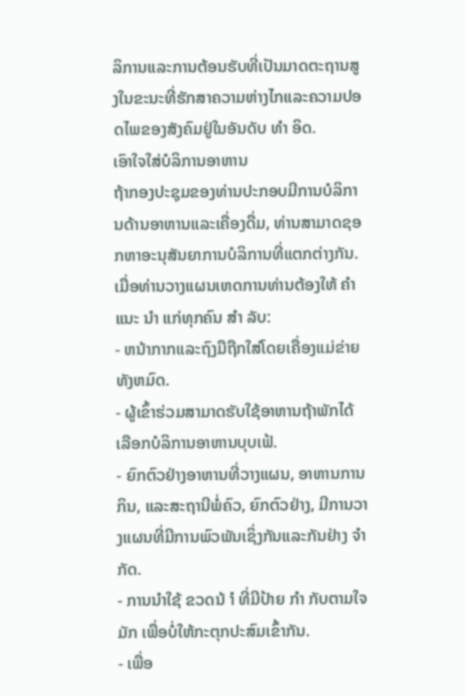ລິການແລະການຕ້ອນຮັບທີ່ເປັນມາດຕະຖານສູງໃນຂະນະທີ່ຮັກສາຄວາມຫ່າງໄກແລະຄວາມປອດໄພຂອງສັງຄົມຢູ່ໃນອັນດັບ ທຳ ອິດ.
ເອົາໃຈໃສ່ບໍລິການອາຫານ
ຖ້າກອງປະຊຸມຂອງທ່ານປະກອບມີການບໍລິການດ້ານອາຫານແລະເຄື່ອງດື່ມ, ທ່ານສາມາດຊອກຫາອະນຸສັນຍາການບໍລິການທີ່ແຕກຕ່າງກັນ. ເມື່ອທ່ານວາງແຜນເຫດການທ່ານຕ້ອງໃຫ້ ຄຳ ແນະ ນຳ ແກ່ທຸກຄົນ ສຳ ລັບ:
- ຫນ້າກາກແລະຖົງມືຖືກໃສ່ໂດຍເຄື່ອງແມ່ຂ່າຍທັງຫມົດ.
- ຜູ້ເຂົ້າຮ່ວມສາມາດຮັບໃຊ້ອາຫານຖ້າພັກໄດ້ເລືອກບໍລິການອາຫານບຸບເຟ້.
- ຍົກຕົວຢ່າງອາຫານທີ່ວາງແຜນ, ອາຫານການກິນ, ແລະສະຖານີພໍ່ຄົວ, ຍົກຕົວຢ່າງ, ມີການວາງແຜນທີ່ມີການພົວພັນເຊິ່ງກັນແລະກັນຢ່າງ ຈຳ ກັດ.
- ການນໍາໃຊ້ ຂວດນ້ ຳ ທີ່ມີປ້າຍ ກຳ ກັບຕາມໃຈມັກ ເພື່ອບໍ່ໃຫ້ກະຕຸກປະສົມເຂົ້າກັນ.
- ເພື່ອ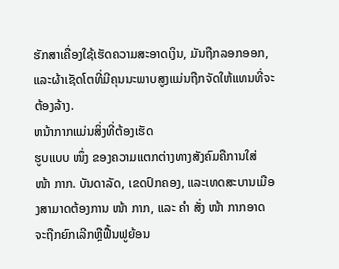ຮັກສາເຄື່ອງໃຊ້ເຮັດຄວາມສະອາດເງິນ, ມັນຖືກລອກອອກ, ແລະຜ້າເຊັດໂຕທີ່ມີຄຸນນະພາບສູງແມ່ນຖືກຈັດໃຫ້ແທນທີ່ຈະຕ້ອງລ້າງ.
ຫນ້າກາກແມ່ນສິ່ງທີ່ຕ້ອງເຮັດ
ຮູບແບບ ໜຶ່ງ ຂອງຄວາມແຕກຕ່າງທາງສັງຄົມຄືການໃສ່ ໜ້າ ກາກ. ບັນດາລັດ, ເຂດປົກຄອງ, ແລະເທດສະບານເມືອງສາມາດຕ້ອງການ ໜ້າ ກາກ, ແລະ ຄຳ ສັ່ງ ໜ້າ ກາກອາດຈະຖືກຍົກເລີກຫຼືຟື້ນຟູຍ້ອນ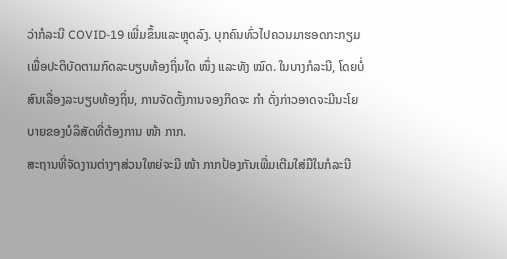ວ່າກໍລະນີ COVID-19 ເພີ່ມຂຶ້ນແລະຫຼຸດລົງ. ບຸກຄົນທົ່ວໄປຄວນມາຮອດກະກຽມເພື່ອປະຕິບັດຕາມກົດລະບຽບທ້ອງຖິ່ນໃດ ໜຶ່ງ ແລະທັງ ໝົດ. ໃນບາງກໍລະນີ, ໂດຍບໍ່ສົນເລື່ອງລະບຽບທ້ອງຖິ່ນ, ການຈັດຕັ້ງການຈອງກິດຈະ ກຳ ດັ່ງກ່າວອາດຈະມີນະໂຍບາຍຂອງບໍລິສັດທີ່ຕ້ອງການ ໜ້າ ກາກ.
ສະຖານທີ່ຈັດງານຕ່າງໆສ່ວນໃຫຍ່ຈະມີ ໜ້າ ກາກປ້ອງກັນເພີ່ມເຕີມໃສ່ມືໃນກໍລະນີ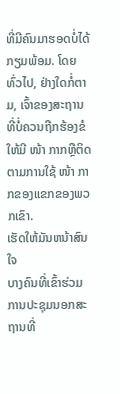ທີ່ມີຄົນມາຮອດບໍ່ໄດ້ກຽມພ້ອມ. ໂດຍທົ່ວໄປ, ຢ່າງໃດກໍ່ຕາມ, ເຈົ້າຂອງສະຖານທີ່ບໍ່ຄວນຖືກຮ້ອງຂໍໃຫ້ມີ ໜ້າ ກາກຫຼືຕິດຕາມການໃຊ້ ໜ້າ ກາກຂອງແຂກຂອງພວກເຂົາ.
ເຮັດໃຫ້ມັນຫນ້າສົນໃຈ
ບາງຄົນທີ່ເຂົ້າຮ່ວມການປະຊຸມນອກສະຖານທີ່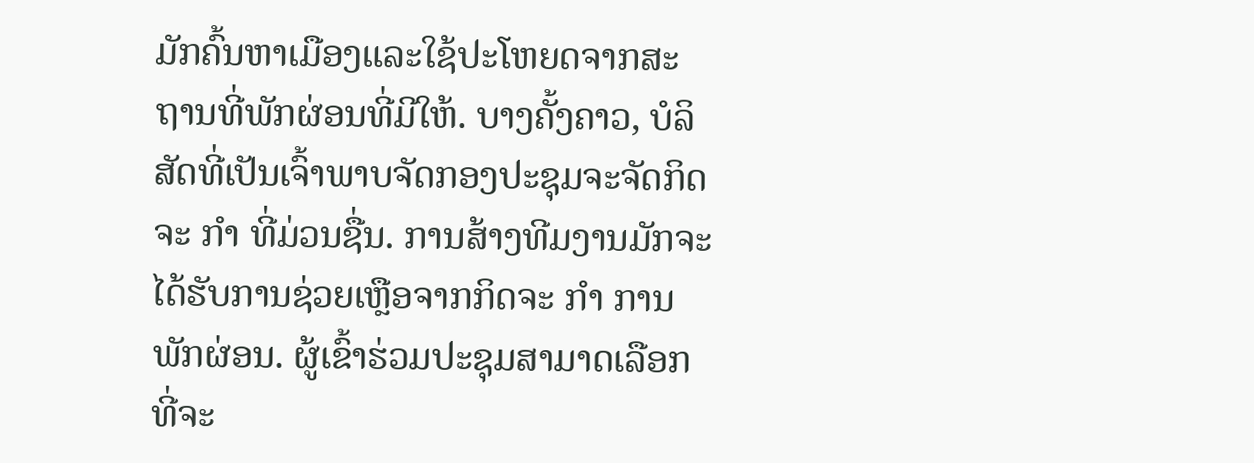ມັກຄົ້ນຫາເມືອງແລະໃຊ້ປະໂຫຍດຈາກສະຖານທີ່ພັກຜ່ອນທີ່ມີໃຫ້. ບາງຄັ້ງຄາວ, ບໍລິສັດທີ່ເປັນເຈົ້າພາບຈັດກອງປະຊຸມຈະຈັດກິດຈະ ກຳ ທີ່ມ່ວນຊື່ນ. ການສ້າງທີມງານມັກຈະໄດ້ຮັບການຊ່ວຍເຫຼືອຈາກກິດຈະ ກຳ ການພັກຜ່ອນ. ຜູ້ເຂົ້າຮ່ວມປະຊຸມສາມາດເລືອກທີ່ຈະ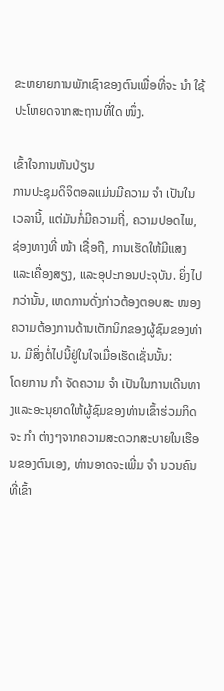ຂະຫຍາຍການພັກເຊົາຂອງຕົນເພື່ອທີ່ຈະ ນຳ ໃຊ້ປະໂຫຍດຈາກສະຖານທີ່ໃດ ໜຶ່ງ.

ເຂົ້າໃຈການຫັນປ່ຽນ
ການປະຊຸມດິຈິຕອລແມ່ນມີຄວາມ ຈຳ ເປັນໃນເວລານີ້, ແຕ່ມັນກໍ່ມີຄວາມຖີ່, ຄວາມປອດໄພ, ຊ່ອງທາງທີ່ ໜ້າ ເຊື່ອຖື, ການເຮັດໃຫ້ມີແສງແລະເຄື່ອງສຽງ, ແລະອຸປະກອນປະຈຸບັນ. ຍິ່ງໄປກວ່ານັ້ນ, ເຫດການດັ່ງກ່າວຕ້ອງຕອບສະ ໜອງ ຄວາມຕ້ອງການດ້ານເຕັກນິກຂອງຜູ້ຊົມຂອງທ່ານ. ມີສິ່ງຕໍ່ໄປນີ້ຢູ່ໃນໃຈເມື່ອເຮັດເຊັ່ນນັ້ນ:
ໂດຍການ ກຳ ຈັດຄວາມ ຈຳ ເປັນໃນການເດີນທາງແລະອະນຸຍາດໃຫ້ຜູ້ຊົມຂອງທ່ານເຂົ້າຮ່ວມກິດຈະ ກຳ ຕ່າງໆຈາກຄວາມສະດວກສະບາຍໃນເຮືອນຂອງຕົນເອງ, ທ່ານອາດຈະເພີ່ມ ຈຳ ນວນຄົນທີ່ເຂົ້າ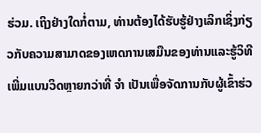ຮ່ວມ. ເຖິງຢ່າງໃດກໍ່ຕາມ, ທ່ານຕ້ອງໄດ້ຮັບຮູ້ຢ່າງເລິກເຊິ່ງກ່ຽວກັບຄວາມສາມາດຂອງເຫດການເສມືນຂອງທ່ານແລະຮູ້ວິທີເພີ່ມແບນວິດຫຼາຍກວ່າທີ່ ຈຳ ເປັນເພື່ອຈັດການກັບຜູ້ເຂົ້າຮ່ວ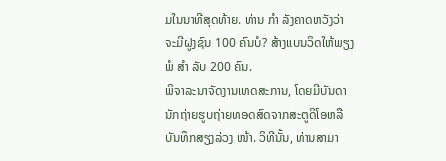ມໃນນາທີສຸດທ້າຍ. ທ່ານ ກຳ ລັງຄາດຫວັງວ່າຈະມີຝູງຊົນ 100 ຄົນບໍ? ສ້າງແບນວິດໃຫ້ພຽງພໍ ສຳ ລັບ 200 ຄົນ.
ພິຈາລະນາຈັດງານເທດສະການ, ໂດຍມີບັນດານັກຖ່າຍຮູບຖ່າຍທອດສົດຈາກສະຕູດິໂອຫລືບັນທຶກສຽງລ່ວງ ໜ້າ. ວິທີນັ້ນ, ທ່ານສາມາ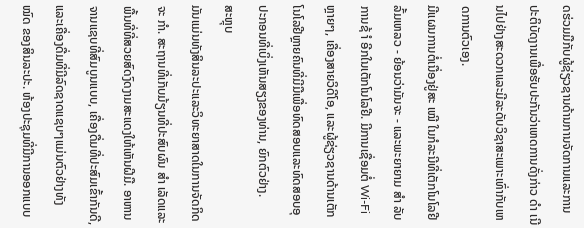ດຮ່ວມມືກັບຜູ້ຊ່ຽວຊານດ້ານການຈັດການແລະການປະຕິບັດງານເພື່ອຮັບປະກັນວ່າເຫດການດັ່ງກ່າວ ດຳ ເນີນໄປຢ່າງສະດວກແລະມີລະດັບວິຊາສະເພາະເທົ່າກັບເຫດການຕົວເອງ.
ມີແຜນການຕໍ່ເນື່ອງຢູ່ສະ ເໝີ ໃນກໍລະນີທີ່ເຕັກໂນໂລຢີລົ້ມເຫລວ - ຍ້ອນວ່າມັນຈະ - ແລະພະຍາຍາມ ສຳ ລັບການຊ້ ຳ ອີກໃນເຕັກໂນໂລຢີ. ມີການເຊື່ອມຕໍ່ Wi-Fi ຫຼາຍໆ, ເຄື່ອງສາຍວິດີໂອ, ແລະຜູ້ຊ່ຽວຊານດ້ານເຕັກໂນໂລຢີຫຼາຍຄົນທີ່ມີມືເພື່ອທົດສອບແລະທົດສອບອຸປະກອນທີ່ເບິ່ງເຫັນສຽງຂອງທ່ານ, ຍົກຕົວຢ່າງ.
ສະຫຼຸບ
ມັນແມ່ນທັງສິນລະປະແລະວິທະຍາສາດໃນການຈັດກິດຈະ ກຳ. ສະຖານທີ່ເກັບມ້ຽນທີ່ປະສົບຜົນ ສຳ ເລັດແລະພື້ນທີ່ທີ່ສວຍສົດງົດງາມສະແດງໃຫ້ເຫັນຝີມື. ອາຫານຈານແຊບທີ່ສົມບູນແບບ, ເຄື່ອງດື່ມທີ່ປະສົມເຂົ້າກັນດີ, ແລະເຄື່ອງດື່ມທີ່ມີລົດຊາດແຊບໆແມ່ນຕົວຢ່າງທັງ ໝົດ ຂອງສິນລະປະ. ຫ້ອງປະຊຸມທີ່ມີການອອກແບບ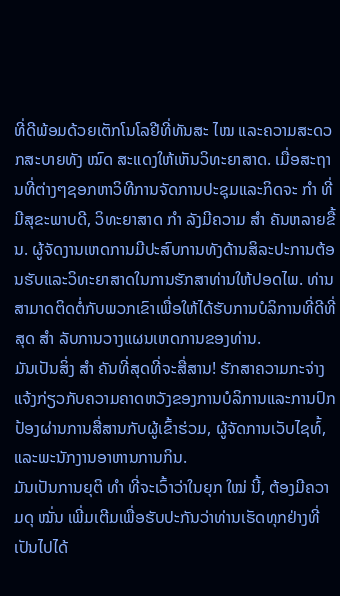ທີ່ດີພ້ອມດ້ວຍເຕັກໂນໂລຢີທີ່ທັນສະ ໄໝ ແລະຄວາມສະດວກສະບາຍທັງ ໝົດ ສະແດງໃຫ້ເຫັນວິທະຍາສາດ. ເມື່ອສະຖານທີ່ຕ່າງໆຊອກຫາວິທີການຈັດການປະຊຸມແລະກິດຈະ ກຳ ທີ່ມີສຸຂະພາບດີ, ວິທະຍາສາດ ກຳ ລັງມີຄວາມ ສຳ ຄັນຫລາຍຂື້ນ. ຜູ້ຈັດງານເຫດການມີປະສົບການທັງດ້ານສິລະປະການຕ້ອນຮັບແລະວິທະຍາສາດໃນການຮັກສາທ່ານໃຫ້ປອດໄພ. ທ່ານສາມາດຕິດຕໍ່ກັບພວກເຂົາເພື່ອໃຫ້ໄດ້ຮັບການບໍລິການທີ່ດີທີ່ສຸດ ສຳ ລັບການວາງແຜນເຫດການຂອງທ່ານ.
ມັນເປັນສິ່ງ ສຳ ຄັນທີ່ສຸດທີ່ຈະສື່ສານ! ຮັກສາຄວາມກະຈ່າງແຈ້ງກ່ຽວກັບຄວາມຄາດຫວັງຂອງການບໍລິການແລະການປົກປ້ອງຜ່ານການສື່ສານກັບຜູ້ເຂົ້າຮ່ວມ, ຜູ້ຈັດການເວັບໄຊທ໌້, ແລະພະນັກງານອາຫານການກິນ.
ມັນເປັນການຍຸຕິ ທຳ ທີ່ຈະເວົ້າວ່າໃນຍຸກ ໃໝ່ ນີ້, ຕ້ອງມີຄວາມດຸ ໝັ່ນ ເພີ່ມເຕີມເພື່ອຮັບປະກັນວ່າທ່ານເຮັດທຸກຢ່າງທີ່ເປັນໄປໄດ້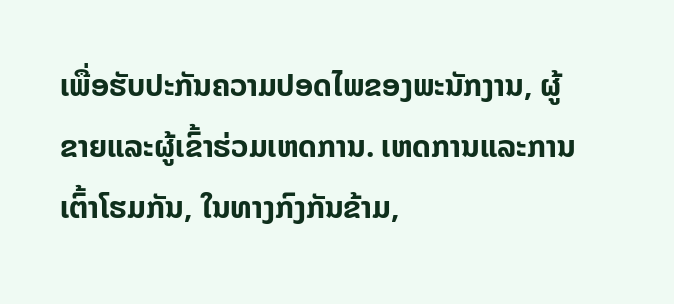ເພື່ອຮັບປະກັນຄວາມປອດໄພຂອງພະນັກງານ, ຜູ້ຂາຍແລະຜູ້ເຂົ້າຮ່ວມເຫດການ. ເຫດການແລະການເຕົ້າໂຮມກັນ, ໃນທາງກົງກັນຂ້າມ,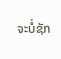ຈະບໍ່ຊັກ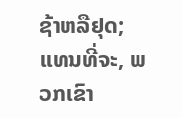ຊ້າຫລືຢຸດ; ແທນທີ່ຈະ, ພວກເຂົາ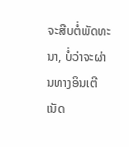ຈະສືບຕໍ່ພັດທະນາ, ບໍ່ວ່າຈະຜ່ານທາງອິນເຕີເນັດ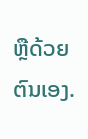ຫຼືດ້ວຍຕົນເອງ.